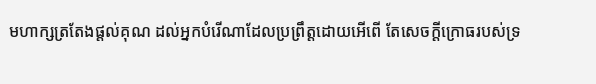មហាក្សត្រតែងផ្តល់គុណ ដល់អ្នកបំរើណាដែលប្រព្រឹត្តដោយអើពើ តែសេចក្ដីក្រោធរបស់ទ្រ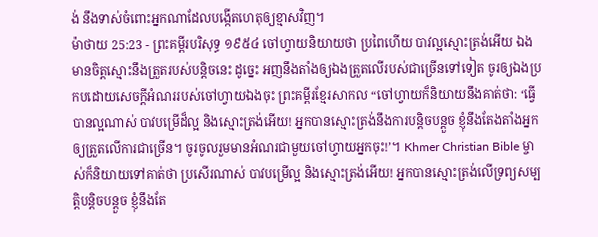ង់ នឹងទាស់ចំពោះអ្នកណាដែលបង្កើតហេតុឲ្យខ្មាសវិញ។
ម៉ាថាយ 25:23 - ព្រះគម្ពីរបរិសុទ្ធ ១៩៥៤ ចៅហ្វាយនិយាយថា ប្រពៃហើយ បាវល្អស្មោះត្រង់អើយ ឯងមានចិត្តស្មោះនឹងត្រួតរបស់បន្តិចនេះ ដូច្នេះ អញនឹងតាំងឲ្យឯងត្រួតលើរបស់ជាច្រើនទៅទៀត ចូរឲ្យឯងប្រកបដោយសេចក្ដីអំណររបស់ចៅហ្វាយឯងចុះ ព្រះគម្ពីរខ្មែរសាកល “ចៅហ្វាយក៏និយាយនឹងគាត់ថា: ‘ធ្វើបានល្អណាស់ បាវបម្រើដ៏ល្អ និងស្មោះត្រង់អើយ! អ្នកបានស្មោះត្រង់នឹងការបន្តិចបន្តួច ខ្ញុំនឹងតែងតាំងអ្នកឲ្យត្រួតលើការជាច្រើន។ ចូរចូលរួមមានអំណរជាមួយចៅហ្វាយអ្នកចុះ!’។ Khmer Christian Bible ម្ចាស់ក៏និយាយទៅគាត់ថា ប្រសើរណាស់ បាវបម្រើល្អ និងស្មោះត្រង់អើយ! អ្នកបានស្មោះត្រង់លើទ្រព្យសម្បត្តិបន្តិចបន្តួច ខ្ញុំនឹងតែ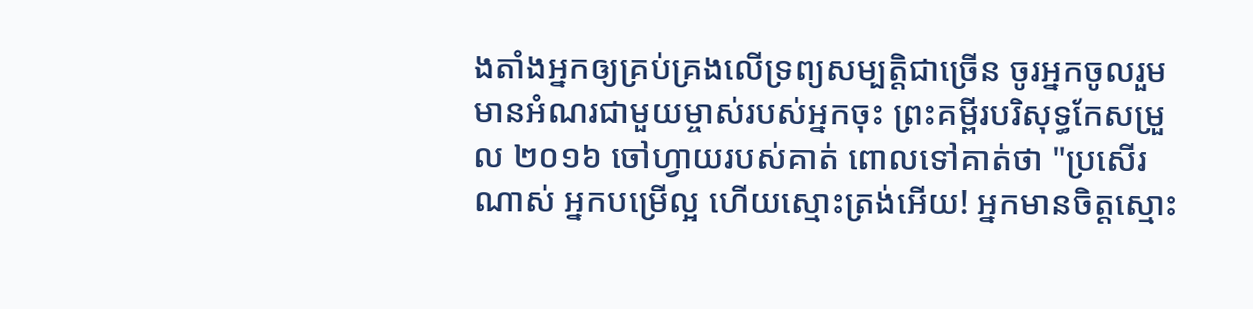ងតាំងអ្នកឲ្យគ្រប់គ្រងលើទ្រព្យសម្បត្តិជាច្រើន ចូរអ្នកចូលរួមមានអំណរជាមួយម្ចាស់របស់អ្នកចុះ ព្រះគម្ពីរបរិសុទ្ធកែសម្រួល ២០១៦ ចៅហ្វាយរបស់គាត់ ពោលទៅគាត់ថា "ប្រសើរណាស់ អ្នកបម្រើល្អ ហើយស្មោះត្រង់អើយ! អ្នកមានចិត្តស្មោះ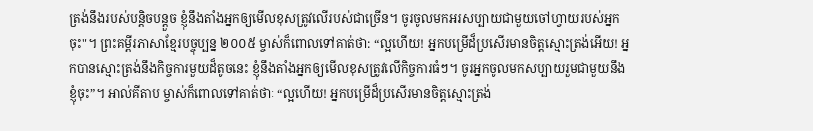ត្រង់នឹងរបស់បន្តិចបន្តួច ខ្ញុំនឹងតាំងអ្នកឲ្យមើលខុសត្រូវលើរបស់ជាច្រើន។ ចូរចូលមកអរសប្បាយជាមួយចៅហ្វាយរបស់អ្នកចុះ"។ ព្រះគម្ពីរភាសាខ្មែរបច្ចុប្បន្ន ២០០៥ ម្ចាស់ក៏ពោលទៅគាត់ថា: “ល្អហើយ! អ្នកបម្រើដ៏ប្រសើរមានចិត្តស្មោះត្រង់អើយ! អ្នកបានស្មោះត្រង់នឹងកិច្ចការមួយដ៏តូចនេះ ខ្ញុំនឹងតាំងអ្នកឲ្យមើលខុសត្រូវលើកិច្ចការធំៗ។ ចូរអ្នកចូលមកសប្បាយរួមជាមួយនឹងខ្ញុំចុះ”។ អាល់គីតាប ម្ចាស់ក៏ពោលទៅគាត់ថាៈ “ល្អហើយ! អ្នកបម្រើដ៏ប្រសើរមានចិត្ដស្មោះត្រង់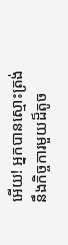អើយ! អ្នកបានស្មោះត្រង់នឹងកិច្ចការមួយដ៏តូច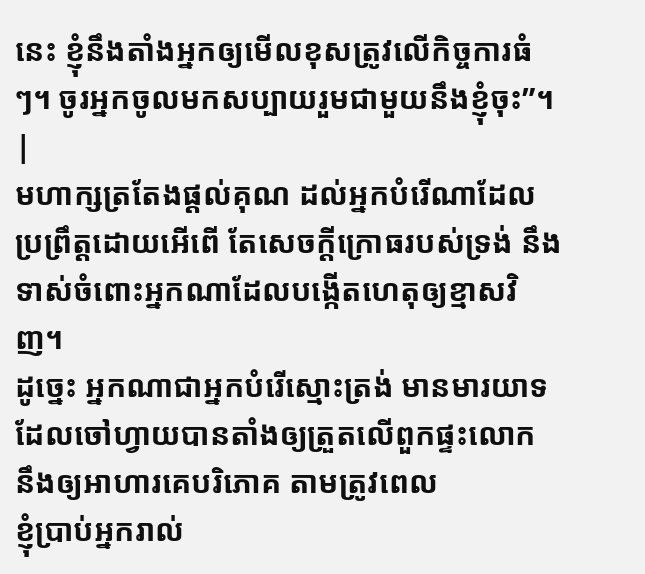នេះ ខ្ញុំនឹងតាំងអ្នកឲ្យមើលខុសត្រូវលើកិច្ចការធំៗ។ ចូរអ្នកចូលមកសប្បាយរួមជាមួយនឹងខ្ញុំចុះ”។ |
មហាក្សត្រតែងផ្តល់គុណ ដល់អ្នកបំរើណាដែលប្រព្រឹត្តដោយអើពើ តែសេចក្ដីក្រោធរបស់ទ្រង់ នឹងទាស់ចំពោះអ្នកណាដែលបង្កើតហេតុឲ្យខ្មាសវិញ។
ដូច្នេះ អ្នកណាជាអ្នកបំរើស្មោះត្រង់ មានមារយាទ ដែលចៅហ្វាយបានតាំងឲ្យត្រួតលើពួកផ្ទះលោក នឹងឲ្យអាហារគេបរិភោគ តាមត្រូវពេល
ខ្ញុំប្រាប់អ្នករាល់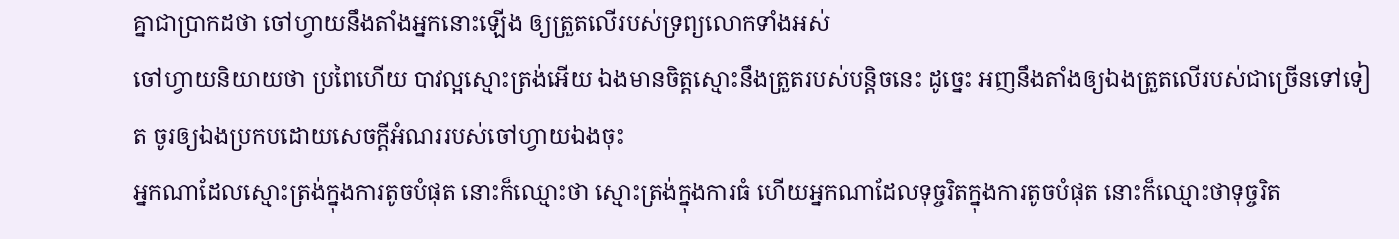គ្នាជាប្រាកដថា ចៅហ្វាយនឹងតាំងអ្នកនោះឡើង ឲ្យត្រួតលើរបស់ទ្រព្យលោកទាំងអស់
ចៅហ្វាយនិយាយថា ប្រពៃហើយ បាវល្អស្មោះត្រង់អើយ ឯងមានចិត្តស្មោះនឹងត្រួតរបស់បន្តិចនេះ ដូច្នេះ អញនឹងតាំងឲ្យឯងត្រួតលើរបស់ជាច្រើនទៅទៀត ចូរឲ្យឯងប្រកបដោយសេចក្ដីអំណររបស់ចៅហ្វាយឯងចុះ
អ្នកណាដែលស្មោះត្រង់ក្នុងការតូចបំផុត នោះក៏ឈ្មោះថា ស្មោះត្រង់ក្នុងការធំ ហើយអ្នកណាដែលទុច្ចរិតក្នុងការតូចបំផុត នោះក៏ឈ្មោះថាទុច្ចរិត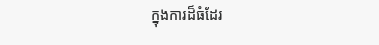ក្នុងការដ៏ធំដែរ